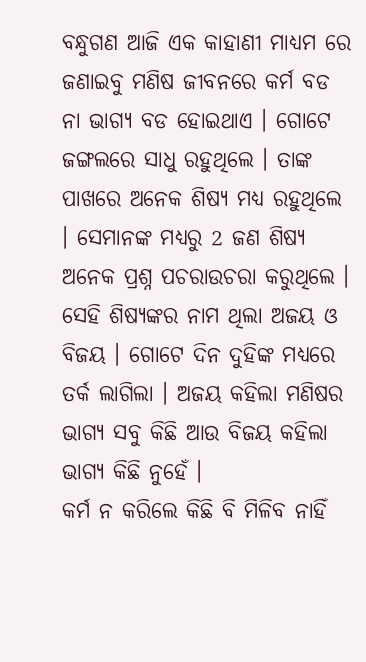ବନ୍ଧୁଗଣ ଆଜି ଏକ କାହାଣୀ ମାଧ୍ୟମ ରେ ଜଣାଇବୁ ମଣିଷ ଜୀବନରେ କର୍ମ ବଡ ନା ଭାଗ୍ୟ ବଡ ହୋଇଥାଏ । ଗୋଟେ ଜଙ୍ଗଲରେ ସାଧୁ ରହୁଥିଲେ । ତାଙ୍କ ପାଖରେ ଅନେକ ଶିଷ୍ୟ ମଧ୍ୟ ରହୁଥିଲେ । ସେମାନଙ୍କ ମଧ୍ୟରୁ 2 ଜଣ ଶିଷ୍ୟ ଅନେକ ପ୍ରଶ୍ନ ପଚରାଉଚରା କରୁଥିଲେ । ସେହି ଶିଷ୍ୟଙ୍କର ନାମ ଥିଲା ଅଜୟ ଓ ବିଜୟ । ଗୋଟେ ଦିନ ଦୁହିଙ୍କ ମଧ୍ୟରେ ତର୍କ ଲାଗିଲା । ଅଜୟ କହିଲା ମଣିଷର ଭାଗ୍ୟ ସବୁ କିଛି ଆଉ ବିଜୟ କହିଲା ଭାଗ୍ୟ କିଛି ନୁହେଁ ।
କର୍ମ ନ କରିଲେ କିଛି ବି ମିଳିବ ନାହିଁ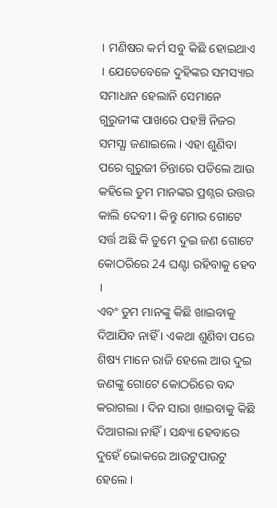। ମଣିଷର କର୍ମ ସବୁ କିଛି ହୋଇଥାଏ । ଯେତେବେଳେ ଦୁହିଙ୍କର ସମସ୍ୟାର ସମାଧାନ ହେଲାନି ସେମାନେ ଗୁରୁଜୀଙ୍କ ପାଖରେ ପହଞ୍ଚି ନିଜର ସମସ୍ଯା ଜଣାଇଲେ । ଏହା ଶୁଣିବା ପରେ ଗୁରୁଜୀ ଚିନ୍ତାରେ ପଡିଲେ ଆଉ କହିଲେ ତୁମ ମାନଙ୍କର ପ୍ରଶ୍ନର ଉତ୍ତର କାଲି ଦେବୀ । କିନ୍ତୁ ମୋର ଗୋଟେ ସର୍ତ୍ତ ଅଛି କି ତୁମେ ଦୁଇ ଜଣ ଗୋଟେ କୋଠରିରେ 24 ଘଣ୍ଟା ରହିବାକୁ ହେବ ।
ଏବଂ ତୁମ ମାନଙ୍କୁ କିଛି ଖାଇବାକୁ ଦିଆଯିବ ନାହିଁ । ଏକଥା ଶୁଣିବା ପରେ ଶିଷ୍ୟ ମାନେ ରାଜି ହେଲେ ଆଉ ଦୁଇ ଜଣଙ୍କୁ ଗୋଟେ କୋଠରିରେ ବନ୍ଦ କରାଗଲା । ଦିନ ସାରା ଖାଇବାକୁ କିଛି ଦିଆଗଲା ନାହିଁ । ସନ୍ଧ୍ୟା ହେବାରେ ଦୁହେଁ ଭୋକରେ ଆଉଟୁପାଉଟୁ ହେଲେ ।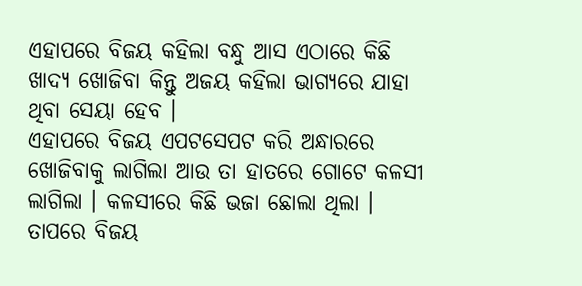ଏହାପରେ ବିଜୟ କହିଲା ବନ୍ଧୁ ଆସ ଏଠାରେ କିଛି ଖାଦ୍ୟ ଖୋଜିବା କିନ୍ତୁ ଅଜୟ କହିଲା ଭାଗ୍ୟରେ ଯାହା ଥିବା ସେୟା ହେବ ।
ଏହାପରେ ବିଜୟ ଏପଟସେପଟ କରି ଅନ୍ଧାରରେ ଖୋଜିବାକୁ ଲାଗିଲା ଆଉ ତା ହାତରେ ଗୋଟେ କଳସୀ ଲାଗିଲା । କଳସୀରେ କିଛି ଭଜା ଛୋଲା ଥିଲା । ତାପରେ ବିଜୟ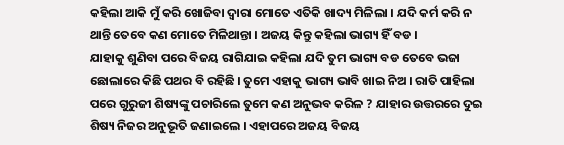କହିଲା ଆକି ମୁଁ କରି ଖୋଜିବା ଦ୍ଵାରା ମୋତେ ଏତିକି ଖାଦ୍ୟ ମିଳିଲା । ଯଦି କର୍ମ କରି ନ ଥାନ୍ତି ତେବେ କଣ ମୋତେ ମିଳିଥାନ୍ତା । ଅଜୟ କିନ୍ତୁ କହିଲା ଭାଗ୍ୟ ହିଁ ବଡ ।
ଯାହାକୁ ଶୁଣିବା ପରେ ବିଜୟ ରାଗିଯାଇ କହିଲା ଯଦି ତୁମ ଭାଗ୍ୟ ବଡ ତେବେ ଭଜା ଛୋଲାରେ କିଛି ପଥର ବି ରହିଛି । ତୁମେ ଏହାକୁ ଭାଗ୍ୟ ଭାବି ଖାଇ ନିଅ । ରାତି ପାହିଲା ପରେ ଗୁରୁଜୀ ଶିଷ୍ୟଙ୍କୁ ପଚାରିଲେ ତୁମେ କଣ ଅନୁଭବ କରିଳ ? ଯାହାର ଉତ୍ତରରେ ଦୁଇ ଶିଷ୍ୟ ନିଜର ଅନୁଭୂତି ଜଣାଇଲେ । ଏହାପରେ ଅଜୟ ବିଜୟ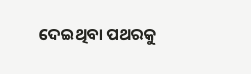ଦେଇଥିବା ପଥରକୁ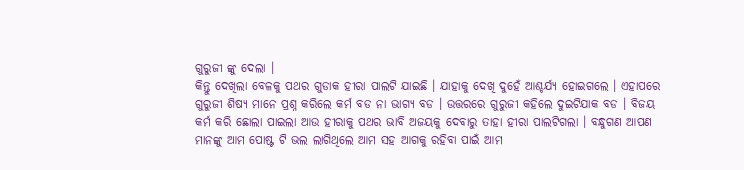ଗୁରୁଜୀ ଙ୍କୁ ଦେଲା ।
କିନ୍ତୁ ଦେଖିଲା ବେଳକୁ ପଥର ଗୁଡାକ ହୀରା ପାଲଟି ଯାଇଛି । ଯାହାକୁ ଦେଖି ଦୁହେଁ ଆଶ୍ଚର୍ଯ୍ୟ ହୋଇଗଲେ । ଏହାପରେ ଗୁରୁଜୀ ଶିଷ୍ୟ ମାନେ ପ୍ରଶ୍ନ କରିଲେ କର୍ମ ବଡ ନା ଭାଗ୍ୟ ବଡ । ଉତ୍ତରରେ ଗୁରୁଜୀ କହିଲେ ଦୁଇଟିଯାକ ବଡ । ବିଜୟ କର୍ମ କରି ଛୋଲା ପାଇଲା ଆଉ ହୀରାକୁ ପଥର ଭାବି ଅଜୟକୁ ଦେବାରୁ ତାହା ହୀରା ପାଲଟିଗଲା । ବନ୍ଧୁଗଣ ଆପଣ ମାନଙ୍କୁ ଆମ ପୋଷ୍ଟ ଟି ଭଲ ଲାଗିଥିଲେ ଆମ ସହ ଆଗକୁ ରହିବା ପାଇଁ ଆମ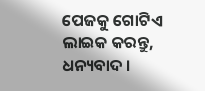ପେଜକୁ ଗୋଟିଏ ଲାଇକ କରନ୍ତୁ, ଧନ୍ୟବାଦ ।